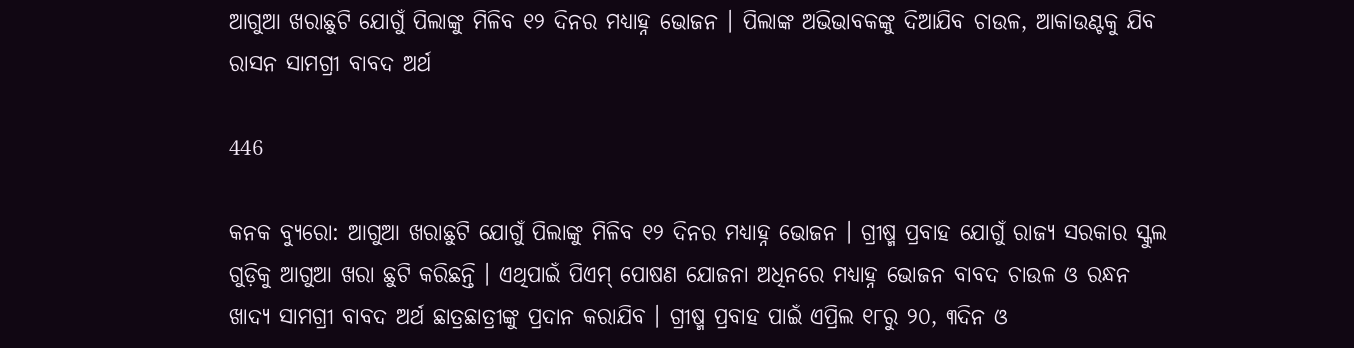ଆଗୁଆ ଖରାଛୁଟି ଯୋଗୁଁ ପିଲାଙ୍କୁ ମିଳିବ ୧୨ ଦିନର ମଧ୍ୟାହ୍ନ ଭୋଜନ । ପିଲାଙ୍କ ଅଭିଭାବକଙ୍କୁ ଦିଆଯିବ ଚାଉଳ, ଆକାଉଣ୍ଟକୁ ଯିବ ରାସନ ସାମଗ୍ରୀ ବାବଦ ଅର୍ଥ

446

କନକ ବ୍ୟୁରୋ: ଆଗୁଆ ଖରାଛୁଟି ଯୋଗୁଁ ପିଲାଙ୍କୁ ମିଳିବ ୧୨ ଦିନର ମଧ୍ୟାହ୍ନ ଭୋଜନ । ଗ୍ରୀଷ୍ମ ପ୍ରବାହ ଯୋଗୁଁ ରାଜ୍ୟ ସରକାର ସ୍କୁଲ ଗୁଡ଼ିକୁ ଆଗୁଆ ଖରା ଛୁଟି କରିଛନ୍ତି । ଏଥିପାଇଁ ପିଏମ୍ ପୋଷଣ ଯୋଜନା ଅଧିନରେ ମଧ୍ୟାହ୍ନ ଭୋଜନ ବାବଦ ଚାଉଳ ଓ ରନ୍ଧନ ଖାଦ୍ୟ ସାମଗ୍ରୀ ବାବଦ ଅର୍ଥ ଛାତ୍ରଛାତ୍ରୀଙ୍କୁ ପ୍ରଦାନ କରାଯିବ । ଗ୍ରୀଷ୍ମ ପ୍ରବାହ ପାଇଁ ଏପ୍ରିଲ ୧୮ରୁ ୨୦, ୩ଦିନ ଓ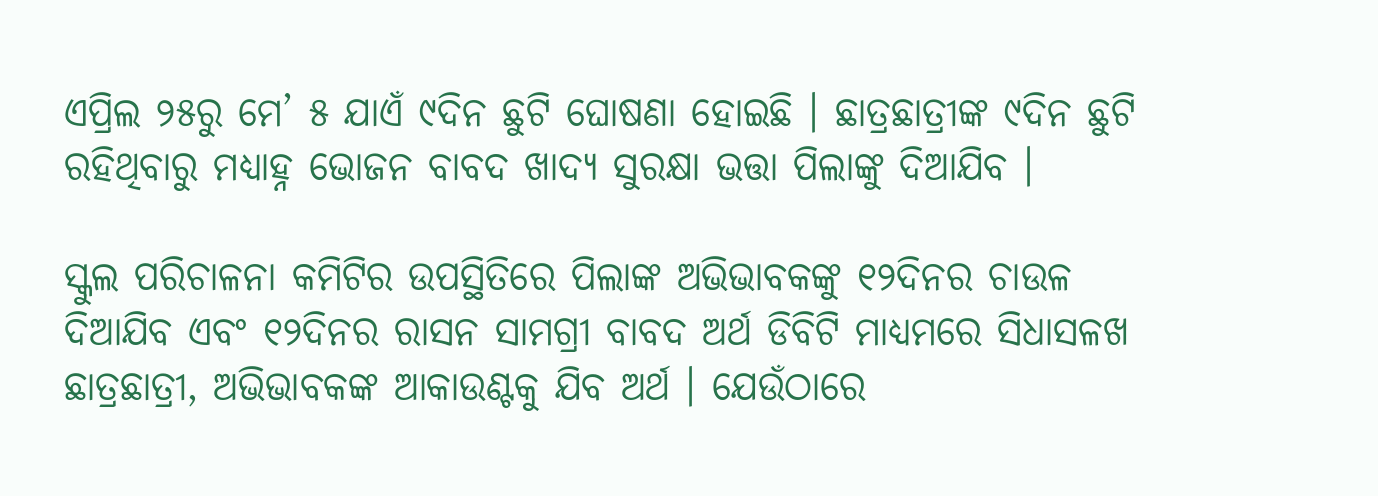ଏପ୍ରିଲ ୨୫ରୁ ମେ’ ୫ ଯାଏଁ ୯ଦିନ ଛୁଟି ଘୋଷଣା ହୋଇଛି । ଛାତ୍ରଛାତ୍ରୀଙ୍କ ୯ଦିନ ଛୁଟି ରହିଥିବାରୁ ମଧ୍ୟାହ୍ନ ଭୋଜନ ବାବଦ ଖାଦ୍ୟ ସୁରକ୍ଷା ଭତ୍ତା ପିଲାଙ୍କୁ ଦିଆଯିବ ।

ସ୍କୁଲ ପରିଚାଳନା କମିଟିର ଉପସ୍ଥିତିରେ ପିଲାଙ୍କ ଅଭିଭାବକଙ୍କୁ ୧୨ଦିନର ଚାଉଳ ଦିଆଯିବ ଏବଂ ୧୨ଦିନର ରାସନ ସାମଗ୍ରୀ ବାବଦ ଅର୍ଥ ଡିବିଟି ମାଧ୍ୟମରେ ସିଧାସଳଖ ଛାତ୍ରଛାତ୍ରୀ, ଅଭିଭାବକଙ୍କ ଆକାଉଣ୍ଟକୁ ଯିବ ଅର୍ଥ । ଯେଉଁଠାରେ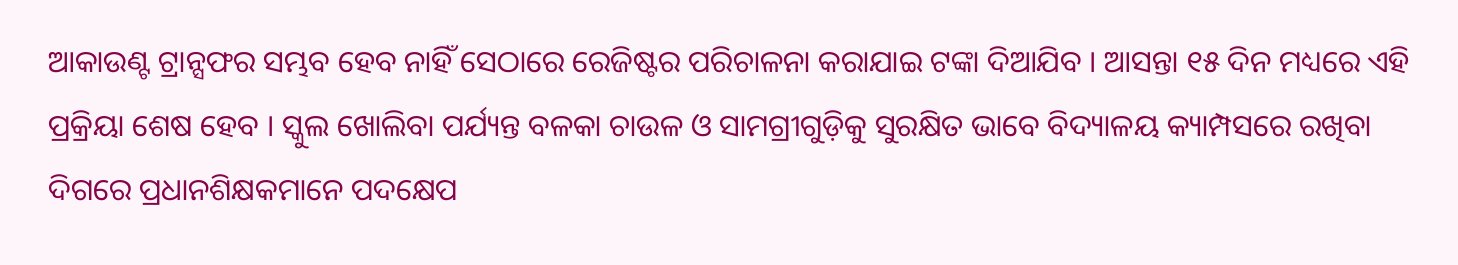ଆକାଉଣ୍ଟ ଟ୍ରାନ୍ସଫର ସମ୍ଭବ ହେବ ନାହିଁ ସେଠାରେ ରେଜିଷ୍ଟର ପରିଚାଳନା କରାଯାଇ ଟଙ୍କା ଦିଆଯିବ । ଆସନ୍ତା ୧୫ ଦିନ ମଧ୍ୟରେ ଏହି ପ୍ରକ୍ରିୟା ଶେଷ ହେବ । ସ୍କୁଲ ଖୋଲିବା ପର୍ଯ୍ୟନ୍ତ ବଳକା ଚାଉଳ ଓ ସାମଗ୍ରୀଗୁଡ଼ିକୁ ସୁରକ୍ଷିତ ଭାବେ ବିଦ୍ୟାଳୟ କ୍ୟାମ୍ପସରେ ରଖିବା ଦିଗରେ ପ୍ରଧାନଶିକ୍ଷକମାନେ ପଦକ୍ଷେପ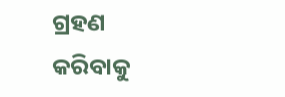ଗ୍ରହଣ କରିବାକୁ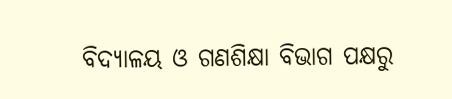ବିଦ୍ୟାଳୟ ଓ ଗଣଶିକ୍ଷା ବିଭାଗ ପକ୍ଷରୁ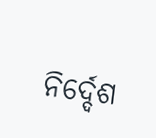ନିର୍ଦ୍ଦେଶ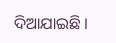ଦିଆଯାଇଛି ।